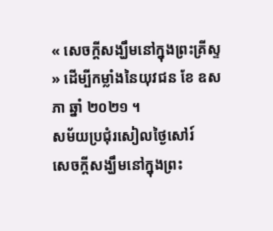« សេចក្ដីសង្ឃឹមនៅក្នុងព្រះគ្រីស្ទ » ដើម្បីកម្លាំងនៃយុវជន ខែ ឧសភា ឆ្នាំ ២០២១ ។
សម័យប្រជុំរសៀលថ្ងៃសៅរ៍
សេចក្ដីសង្ឃឹមនៅក្នុងព្រះ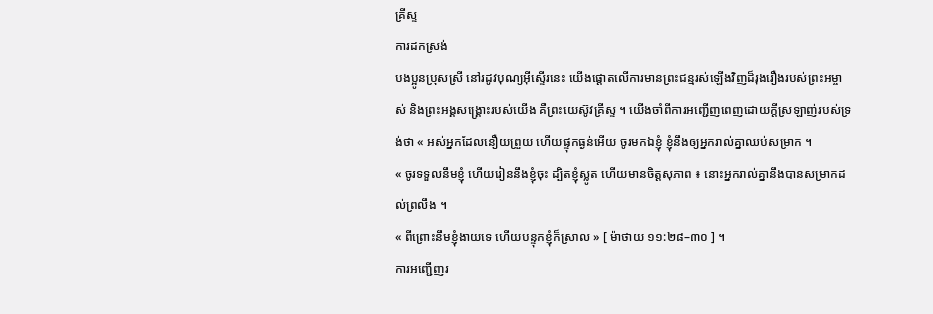គ្រីស្ទ
ការដកស្រង់
បងប្អូនប្រុសស្រី នៅរដូវបុណ្យអ៊ីស្ទើរនេះ យើងផ្ដោតលើការមានព្រះជន្មរស់ឡើងវិញដ៏រុងរឿងរបស់ព្រះអម្ចាស់ និងព្រះអង្គសង្គ្រោះរបស់យើង គឺព្រះយេស៊ូវគ្រីស្ទ ។ យើងចាំពីការអញ្ជើញពេញដោយក្ដីស្រឡាញ់របស់ទ្រង់ថា « អស់អ្នកដែលនឿយព្រួយ ហើយផ្ទុកធ្ងន់អើយ ចូរមកឯខ្ញុំ ខ្ញុំនឹងឲ្យអ្នករាល់គ្នាឈប់សម្រាក ។
« ចូរទទួលនឹមខ្ញុំ ហើយរៀននឹងខ្ញុំចុះ ដ្បិតខ្ញុំស្លូត ហើយមានចិត្តសុភាព ៖ នោះអ្នករាល់គ្នានឹងបានសម្រាកដល់ព្រលឹង ។
« ពីព្រោះនឹមខ្ញុំងាយទេ ហើយបន្ទុកខ្ញុំក៏ស្រាល » [ ម៉ាថាយ ១១:២៨–៣០ ] ។
ការអញ្ជើញរ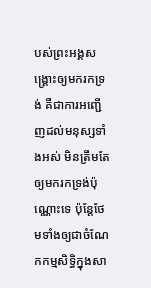បស់ព្រះអង្គសង្គ្រោះឲ្យមករកទ្រង់ គឺជាការអញ្ជើញដល់មនុស្សទាំងអស់ មិនត្រឹមតែឲ្យមករកទ្រង់ប៉ុណ្ណោះទេ ប៉ុន្ដែថែមទាំងឲ្យជាចំណែកកម្មសិទ្ធិក្នុងសា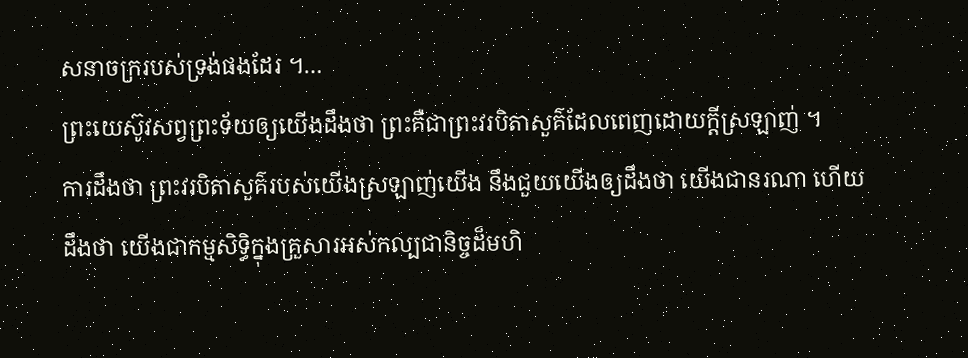សនាចក្ររបស់ទ្រង់ផងដែរ ។…
ព្រះយេស៊ូវសព្វព្រះទ័យឲ្យយើងដឹងថា ព្រះគឺជាព្រះវរបិតាសួគ៌ដែលពេញដោយក្ដីស្រឡាញ់ ។
ការដឹងថា ព្រះវរបិតាសួគ៌របស់យើងស្រឡាញ់យើង នឹងជួយយើងឲ្យដឹងថា យើងជានរណា ហើយដឹងថា យើងជាកម្មសិទ្ធិក្នុងគ្រួសារអស់កល្បជានិច្ចដ៏មហិ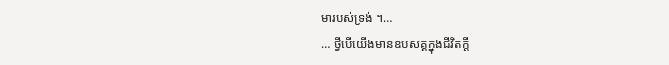មារបស់ទ្រង់ ។…
… ថ្វីបើយើងមានឧបសគ្គក្នុងជីវិតក្ដី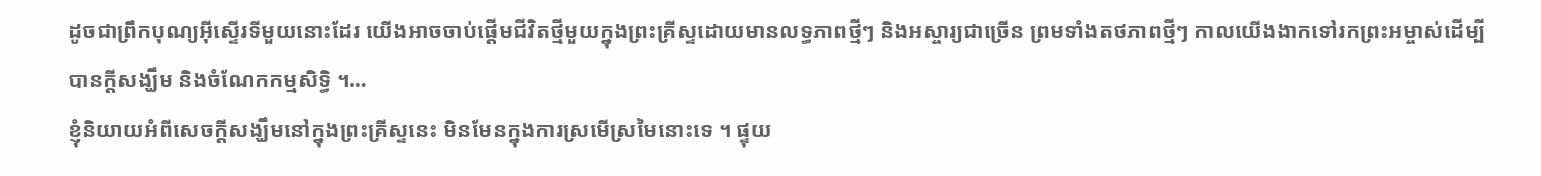ដូចជាព្រឹកបុណ្យអ៊ីស្ទើរទីមួយនោះដែរ យើងអាចចាប់ផ្ដើមជីវិតថ្មីមួយក្នុងព្រះគ្រីស្ទដោយមានលទ្ធភាពថ្មីៗ និងអស្ចារ្យជាច្រើន ព្រមទាំងតថភាពថ្មីៗ កាលយើងងាកទៅរកព្រះអម្ចាស់ដើម្បីបានក្ដីសង្ឃឹម និងចំណែកកម្មសិទ្ធិ ។…
ខ្ញុំនិយាយអំពីសេចក្ដីសង្ឃឹមនៅក្នុងព្រះគ្រីស្ទនេះ មិនមែនក្នុងការស្រមើស្រមៃនោះទេ ។ ផ្ទុយ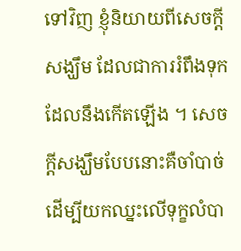ទៅវិញ ខ្ញុំនិយាយពីសេចក្ដីសង្ឃឹម ដែលជាការរំពឹងទុកដែលនឹងកើតឡើង ។ សេចក្ដីសង្ឃឹមបែបនោះគឺចាំបាច់ដើម្បីយកឈ្នះលើទុក្ខលំបា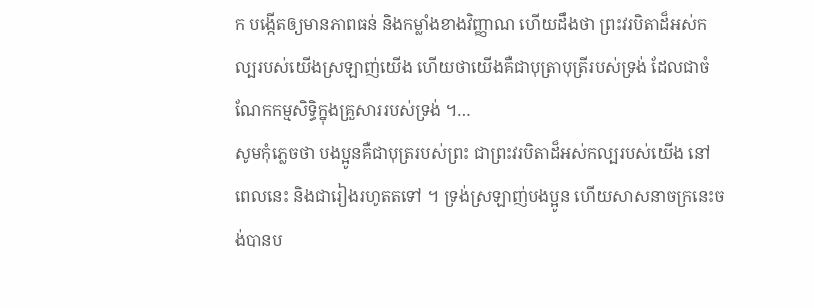ក បង្កើតឲ្យមានភាពធន់ និងកម្លាំងខាងវិញ្ញាណ ហើយដឹងថា ព្រះវរបិតាដ៏អស់កល្បរបស់យើងស្រឡាញ់យើង ហើយថាយើងគឺជាបុត្រាបុត្រីរបស់ទ្រង់ ដែលជាចំណែកកម្មសិទ្ធិក្នុងគ្រួសាររបស់ទ្រង់ ។…
សូមកុំភ្លេចថា បងប្អូនគឺជាបុត្ររបស់ព្រះ ជាព្រះវរបិតាដ៏អស់កល្បរបស់យើង នៅពេលនេះ និងជារៀងរហូតតទៅ ។ ទ្រង់ស្រឡាញ់បងប្អូន ហើយសាសនាចក្រនេះចង់បានប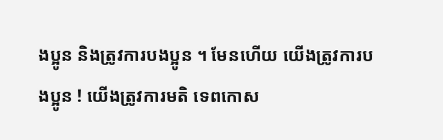ងប្អូន និងត្រូវការបងប្អូន ។ មែនហើយ យើងត្រូវការបងប្អូន ! យើងត្រូវការមតិ ទេពកោស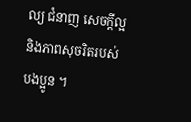ល្យ ជំនាញ សេចក្ដីល្អ និងភាពសុចរិតរបស់បងប្អូន ។